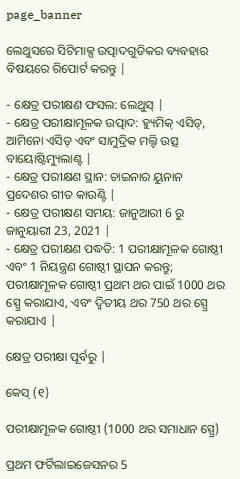page_banner

ଲେଥୁସରେ ସିଟିମାକ୍ସ ଉତ୍ପାଦଗୁଡିକର ବ୍ୟବହାର ବିଷୟରେ ରିପୋର୍ଟ କରନ୍ତୁ |

- କ୍ଷେତ୍ର ପରୀକ୍ଷଣ ଫସଲ: ଲେଥୁସ୍ |
- କ୍ଷେତ୍ର ପରୀକ୍ଷାମୂଳକ ଉତ୍ପାଦ: ହ୍ୟୁମିକ୍ ଏସିଡ୍, ଆମିନୋ ଏସିଡ୍ ଏବଂ ସାମୁଦ୍ରିକ ମଲ୍ଟି ଉତ୍ସ ବାୟୋଷ୍ଟିମ୍ୟୁଲାଣ୍ଟ |
- କ୍ଷେତ୍ର ପରୀକ୍ଷଣ ସ୍ଥାନ: ଚାଇନାର ୟୁନାନ ପ୍ରଦେଶର ଗୀତ କାଉଣ୍ଟି |
- କ୍ଷେତ୍ର ପରୀକ୍ଷଣ ସମୟ: ଜାନୁଆରୀ 6 ରୁ ଜାନୁୟାରୀ 23, 2021 |
- କ୍ଷେତ୍ର ପରୀକ୍ଷଣ ପଦ୍ଧତି: 1 ପରୀକ୍ଷାମୂଳକ ଗୋଷ୍ଠୀ ଏବଂ 1 ନିୟନ୍ତ୍ରଣ ଗୋଷ୍ଠୀ ସ୍ଥାପନ କରନ୍ତୁ; ପରୀକ୍ଷାମୂଳକ ଗୋଷ୍ଠୀ ପ୍ରଥମ ଥର ପାଇଁ 1000 ଥର ସ୍ପ୍ରେ କରାଯାଏ, ଏବଂ ଦ୍ୱିତୀୟ ଥର 750 ଥର ସ୍ପ୍ରେ କରାଯାଏ |

କ୍ଷେତ୍ର ପରୀକ୍ଷା ପୂର୍ବରୁ |

କେସ୍ (୧)

ପରୀକ୍ଷାମୂଳକ ଗୋଷ୍ଠୀ (1000 ଥର ସମାଧାନ ସ୍ପ୍ରେ)

ପ୍ରଥମ ଫର୍ଟିଲାଇଜେସନର 5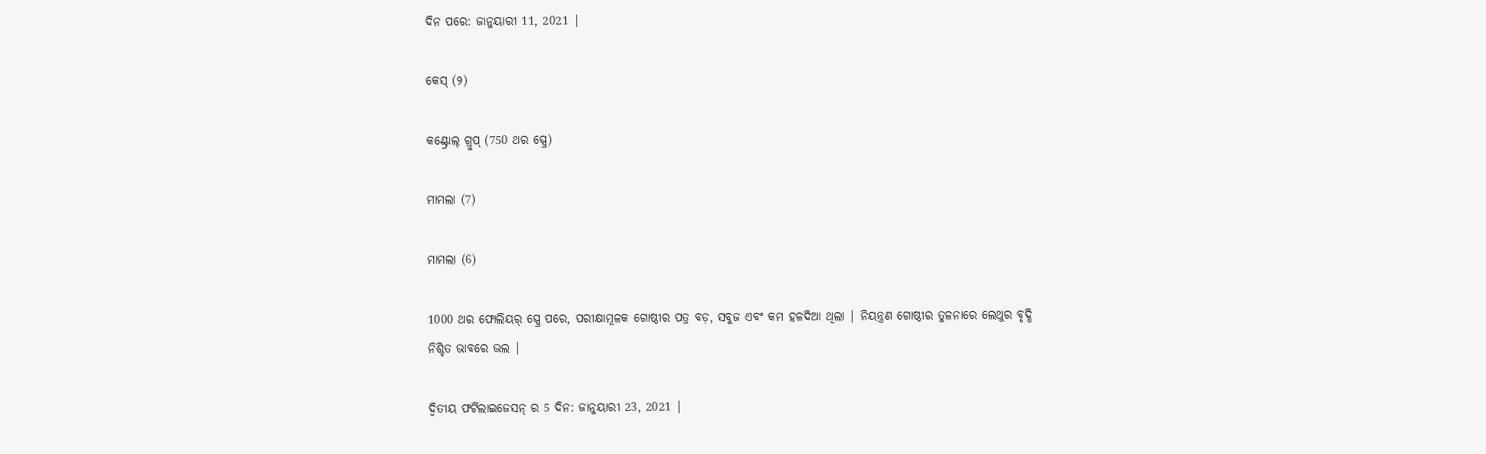ଦିନ ପରେ: ଜାନୁୟାରୀ 11, 2021 |

କେସ୍ (୨)

କଣ୍ଟ୍ରୋଲ୍ ଗ୍ରୁପ୍ (750 ଥର ସ୍ପ୍ରେ)

ମାମଲା (7)

ମାମଲା (6)

1000 ଥର ଫୋଲିୟର୍ ସ୍ପ୍ରେ ପରେ, ପରୀକ୍ଷାମୂଳକ ଗୋଷ୍ଠୀର ପତ୍ର ବଡ଼, ସବୁଜ ଏବଂ କମ ହଳଦିଆ ଥିଲା | ନିୟନ୍ତ୍ରଣ ଗୋଷ୍ଠୀର ତୁଳନାରେ ଲେଥୁର ବୃଦ୍ଧି ନିଶ୍ଚିତ ଭାବରେ ଭଲ |

ଦ୍ୱିତୀୟ ଫର୍ଟିଲାଇଜେସନ୍ ର 5 ଦିନ: ଜାନୁୟାରୀ 23, 2021 |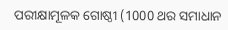ପରୀକ୍ଷାମୂଳକ ଗୋଷ୍ଠୀ (1000 ଥର ସମାଧାନ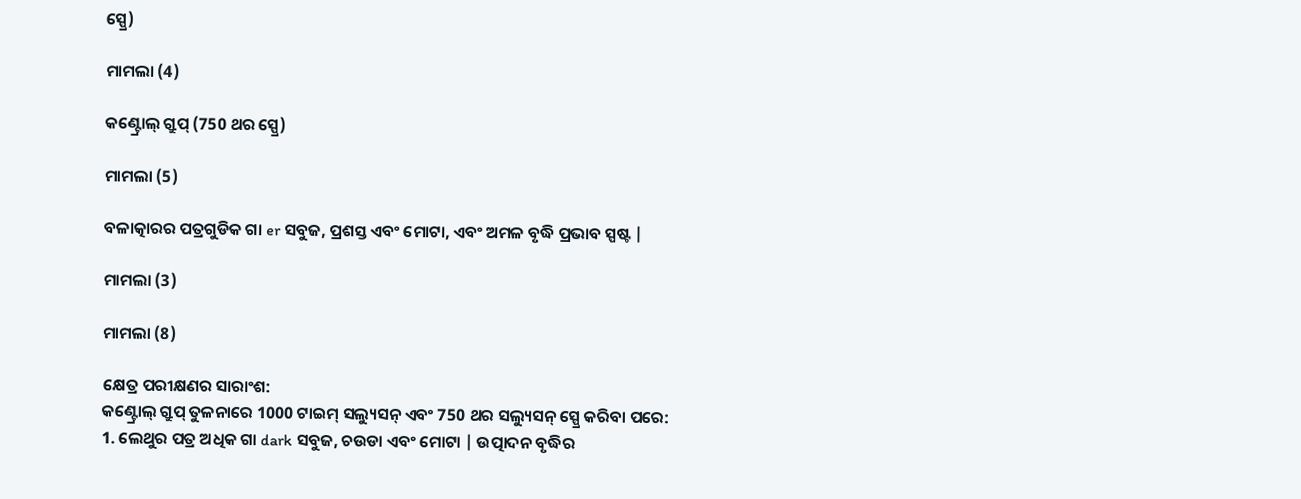ସ୍ପ୍ରେ)

ମାମଲା (4)

କଣ୍ଟ୍ରୋଲ୍ ଗ୍ରୁପ୍ (750 ଥର ସ୍ପ୍ରେ)

ମାମଲା (5)

ବଳାତ୍କାରର ପତ୍ରଗୁଡିକ ଗା er ସବୁଜ, ପ୍ରଶସ୍ତ ଏବଂ ମୋଟା, ଏବଂ ଅମଳ ବୃଦ୍ଧି ପ୍ରଭାବ ସ୍ପଷ୍ଟ |

ମାମଲା (3)

ମାମଲା (8)

କ୍ଷେତ୍ର ପରୀକ୍ଷଣର ସାରାଂଶ:
କଣ୍ଟ୍ରୋଲ୍ ଗ୍ରୁପ୍ ତୁଳନାରେ 1000 ଟାଇମ୍ ସଲ୍ୟୁସନ୍ ଏବଂ 750 ଥର ସଲ୍ୟୁସନ୍ ସ୍ପ୍ରେ କରିବା ପରେ:
1. ଲେଥୁର ପତ୍ର ଅଧିକ ଗା dark ସବୁଜ, ଚଉଡା ଏବଂ ମୋଟା | ଉତ୍ପାଦନ ବୃଦ୍ଧିର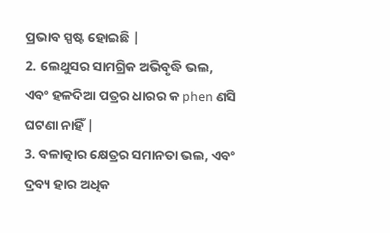ପ୍ରଭାବ ସ୍ପଷ୍ଟ ହୋଇଛି |
2. ଲେଥୁସର ସାମଗ୍ରିକ ଅଭିବୃଦ୍ଧି ଭଲ, ଏବଂ ହଳଦିଆ ପତ୍ରର ଧାରର କ phen ଣସି ଘଟଣା ନାହିଁ |
3. ବଳାତ୍କାର କ୍ଷେତ୍ରର ସମାନତା ଭଲ, ଏବଂ ଦ୍ରବ୍ୟ ହାର ଅଧିକ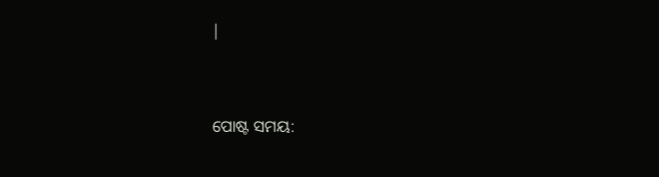|


ପୋଷ୍ଟ ସମୟ: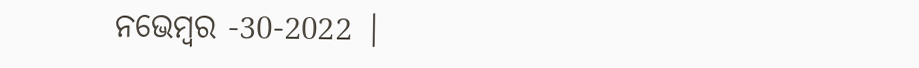ନଭେମ୍ବର -30-2022 |